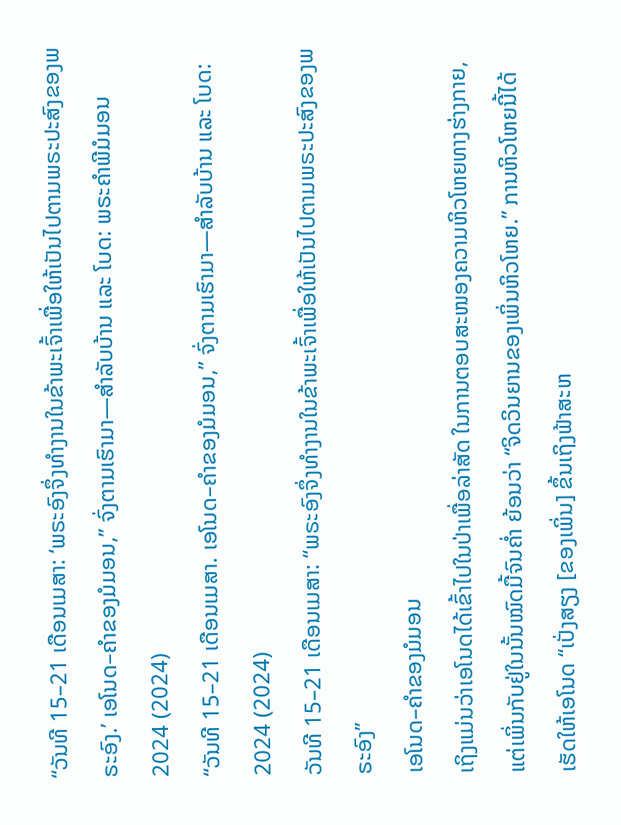“ວັນທີ 15–21 ເດືອນເມສາ: ‘ພຣະອົງຈຶ່ງທຳງານໃນຂ້າພະເຈົ້າເພື່ອໃຫ້ເປັນໄປຕາມພຣະປະສົງຂອງພຣະອົງ.’ ເອໂນດ–ຄຳຂອງມໍມອນ,” ຈົ່ງຕາມເຮົາມາ—ສຳລັບບ້ານ ແລະ ໂບດ: ພຣະຄຳພີມໍມອນ 2024 (2024)
“ວັນທີ 15–21 ເດືອນເມສາ. ເອໂນດ–ຄຳຂອງມໍມອນ,” ຈົ່ງຕາມເຮົາມາ—ສຳລັບບ້ານ ແລະ ໂບດ: 2024 (2024)
ວັນທີ 15–21 ເດືອນເມສາ: “ພຣະອົງຈຶ່ງທຳງານໃນຂ້າພະເຈົ້າເພື່ອໃຫ້ເປັນໄປຕາມພຣະປະສົງຂອງພຣະອົງ”
ເອໂນດ–ຄຳຂອງມໍມອນ
ເຖິງແມ່ນວ່າເອໂນດໄດ້ເຂົ້າໄປໃນປ່າເພື່ອລ່າສັດ ໃນການຕອບສະໜອງຄວາມຫິວໂຫຍທາງຮ່າງກາຍ, ແຕ່ເພິ່ນກັບຢູ່ໃນນັ້ນໝົດມື້ຈົນຄ່ຳ ຍ້ອນວ່າ “ຈິດວິນຍານຂອງເພິ່ນຫິວໂຫຍ.” ການຫິວໂຫຍນີ້ໄດ້ເຮັດໃຫ້ເອໂນດ “ເປັ່ງສຽງ [ຂອງເພິ່ນ] ຂຶ້ນເຖິງຟ້າສະຫ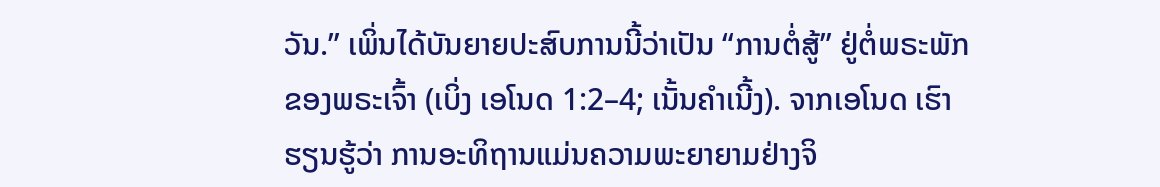ວັນ.” ເພິ່ນໄດ້ບັນຍາຍປະສົບການນີ້ວ່າເປັນ “ການຕໍ່ສູ້” ຢູ່ຕໍ່ພຣະພັກຂອງພຣະເຈົ້າ (ເບິ່ງ ເອໂນດ 1:2–4; ເນັ້ນຄຳເນີ້ງ). ຈາກເອໂນດ ເຮົາຮຽນຮູ້ວ່າ ການອະທິຖານແມ່ນຄວາມພະຍາຍາມຢ່າງຈິ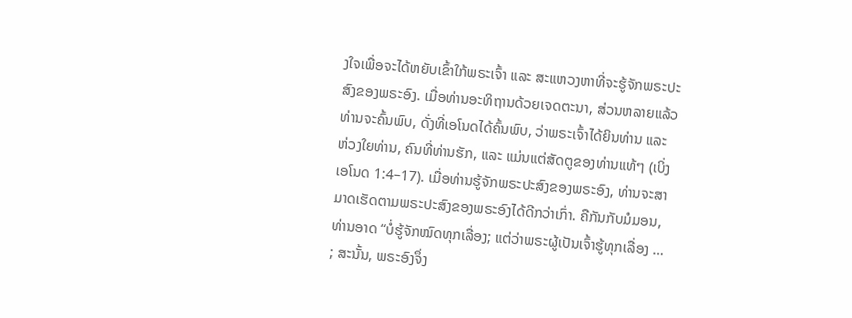ງໃຈເພື່ອຈະໄດ້ຫຍັບເຂົ້າໃກ້ພຣະເຈົ້າ ແລະ ສະແຫວງຫາທີ່ຈະຮູ້ຈັກພຣະປະສົງຂອງພຣະອົງ. ເມື່ອທ່ານອະທິຖານດ້ວຍເຈດຕະນາ, ສ່ວນຫລາຍແລ້ວທ່ານຈະຄົ້ນພົບ, ດັ່ງທີ່ເອໂນດໄດ້ຄົ້ນພົບ, ວ່າພຣະເຈົ້າໄດ້ຍິນທ່ານ ແລະ ຫ່ວງໃຍທ່ານ, ຄົນທີ່ທ່ານຮັກ, ແລະ ແມ່ນແຕ່ສັດຕູຂອງທ່ານແທ້ໆ (ເບິ່ງ ເອໂນດ 1:4–17). ເມື່ອທ່ານຮູ້ຈັກພຣະປະສົງຂອງພຣະອົງ, ທ່ານຈະສາມາດເຮັດຕາມພຣະປະສົງຂອງພຣະອົງໄດ້ດີກວ່າເກົ່າ. ຄືກັນກັບມໍມອນ, ທ່ານອາດ “ບໍ່ຮູ້ຈັກໝົດທຸກເລື່ອງ; ແຕ່ວ່າພຣະຜູ້ເປັນເຈົ້າຮູ້ທຸກເລື່ອງ … ; ສະນັ້ນ, ພຣະອົງຈຶ່ງ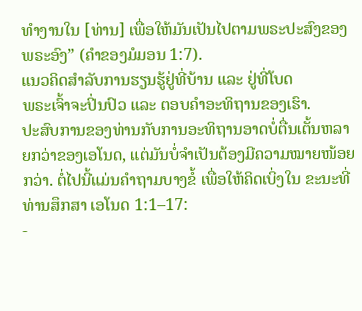ທຳງານໃນ [ທ່ານ] ເພື່ອໃຫ້ມັນເປັນໄປຕາມພຣະປະສົງຂອງພຣະອົງ” (ຄຳຂອງມໍມອນ 1:7).
ແນວຄິດສຳລັບການຮຽນຮູ້ຢູ່ທີ່ບ້ານ ແລະ ຢູ່ທີ່ໂບດ
ພຣະເຈົ້າຈະປິ່ນປົວ ແລະ ຕອບຄຳອະທິຖານຂອງເຮົາ.
ປະສົບການຂອງທ່ານກັບການອະທິຖານອາດບໍ່ຕື່ນເຕັ້ນຫລາຍກວ່າຂອງເອໂນດ, ແຕ່ມັນບໍ່ຈຳເປັນຕ້ອງມີຄວາມໝາຍໜ້ອຍກວ່າ. ຕໍ່ໄປນີ້ແມ່ນຄຳຖາມບາງຂໍ້ ເພື່ອໃຫ້ຄິດເບິ່ງໃນ ຂະນະທີ່ທ່ານສຶກສາ ເອໂນດ 1:1–17:
-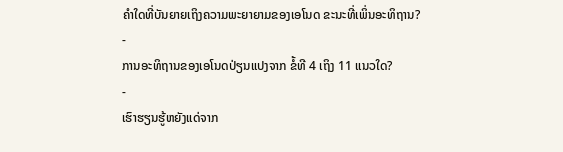ຄຳໃດທີ່ບັນຍາຍເຖິງຄວາມພະຍາຍາມຂອງເອໂນດ ຂະນະທີ່ເພິ່ນອະທິຖານ?
-
ການອະທິຖານຂອງເອໂນດປ່ຽນແປງຈາກ ຂໍ້ທີ 4 ເຖິງ 11 ແນວໃດ?
-
ເຮົາຮຽນຮູ້ຫຍັງແດ່ຈາກ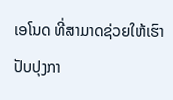ເອໂນດ ທີ່ສາມາດຊ່ວຍໃຫ້ເຮົາປັບປຸງກາ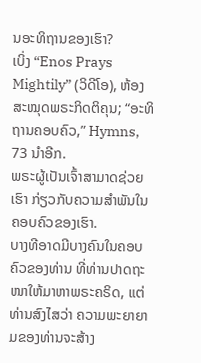ນອະທິຖານຂອງເຮົາ?
ເບິ່ງ “Enos Prays Mightily” (ວິດີໂອ), ຫ້ອງສະໝຸດພຣະກິດຕິຄຸນ; “ອະທິຖານຄອບຄົວ,” Hymns, 73 ນຳອີກ.
ພຣະຜູ້ເປັນເຈົ້າສາມາດຊ່ວຍເຮົາ ກ່ຽວກັບຄວາມສຳພັນໃນຄອບຄົວຂອງເຮົາ.
ບາງທີອາດມີບາງຄົນໃນຄອບຄົວຂອງທ່ານ ທີ່ທ່ານປາດຖະໜາໃຫ້ມາຫາພຣະຄຣິດ, ແຕ່ທ່ານສົງໄສວ່າ ຄວາມພະຍາຍາມຂອງທ່ານຈະສ້າງ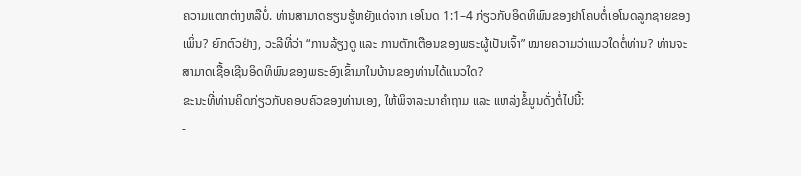ຄວາມແຕກຕ່າງຫລືບໍ່. ທ່ານສາມາດຮຽນຮູ້ຫຍັງແດ່ຈາກ ເອໂນດ 1:1–4 ກ່ຽວກັບອິດທິພົນຂອງຢາໂຄບຕໍ່ເອໂນດລູກຊາຍຂອງເພິ່ນ? ຍົກຕົວຢ່າງ, ວະລີທີ່ວ່າ “ການລ້ຽງດູ ແລະ ການຕັກເຕືອນຂອງພຣະຜູ້ເປັນເຈົ້າ” ໝາຍຄວາມວ່າແນວໃດຕໍ່ທ່ານ? ທ່ານຈະສາມາດເຊື້ອເຊີນອິດທິພົນຂອງພຣະອົງເຂົ້າມາໃນບ້ານຂອງທ່ານໄດ້ແນວໃດ?
ຂະນະທີ່ທ່ານຄິດກ່ຽວກັບຄອບຄົວຂອງທ່ານເອງ, ໃຫ້ພິຈາລະນາຄຳຖາມ ແລະ ແຫລ່ງຂໍ້ມູນດັ່ງຕໍ່ໄປນີ້:
-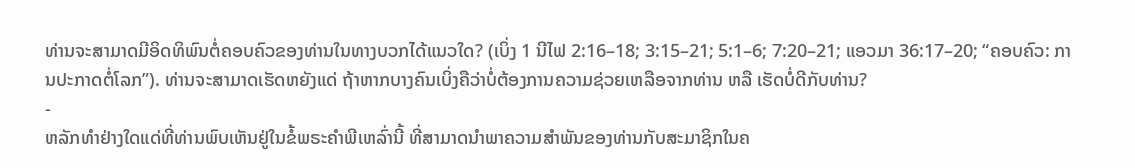ທ່ານຈະສາມາດມີອິດທິພົນຕໍ່ຄອບຄົວຂອງທ່ານໃນທາງບວກໄດ້ແນວໃດ? (ເບິ່ງ 1 ນີໄຟ 2:16–18; 3:15–21; 5:1–6; 7:20–21; ແອວມາ 36:17–20; “ຄອບຄົວ: ການປະກາດຕໍ່ໂລກ”). ທ່ານຈະສາມາດເຮັດຫຍັງແດ່ ຖ້າຫາກບາງຄົນເບິ່ງຄືວ່າບໍ່ຕ້ອງການຄວາມຊ່ວຍເຫລືອຈາກທ່ານ ຫລື ເຮັດບໍ່ດີກັບທ່ານ?
-
ຫລັກທຳຢ່າງໃດແດ່ທີ່ທ່ານພົບເຫັນຢູ່ໃນຂໍ້ພຣະຄຳພີເຫລົ່ານີ້ ທີ່ສາມາດນຳພາຄວາມສຳພັນຂອງທ່ານກັບສະມາຊິກໃນຄ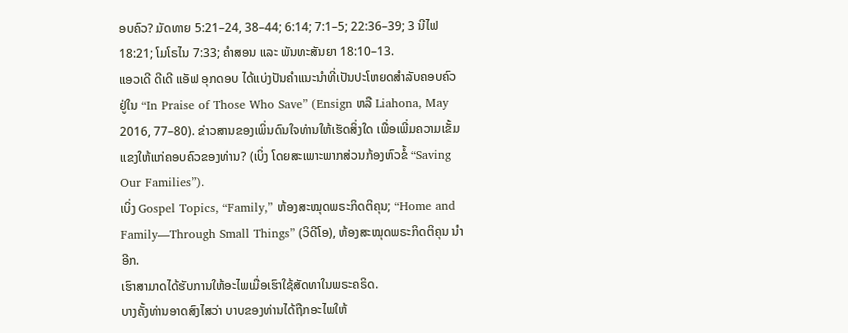ອບຄົວ? ມັດທາຍ 5:21–24, 38–44; 6:14; 7:1–5; 22:36–39; 3 ນີໄຟ 18:21; ໂມໂຣໄນ 7:33; ຄຳສອນ ແລະ ພັນທະສັນຍາ 18:10–13.
ແອວເດີ ດີເດີ ແອັຟ ອຸກດອບ ໄດ້ແບ່ງປັນຄຳແນະນຳທີ່ເປັນປະໂຫຍດສຳລັບຄອບຄົວ ຢູ່ໃນ “In Praise of Those Who Save” (Ensign ຫລື Liahona, May 2016, 77–80). ຂ່າວສານຂອງເພິ່ນດົນໃຈທ່ານໃຫ້ເຮັດສິ່ງໃດ ເພື່ອເພີ່ມຄວາມເຂັ້ມແຂງໃຫ້ແກ່ຄອບຄົວຂອງທ່ານ? (ເບິ່ງ ໂດຍສະເພາະພາກສ່ວນກ້ອງຫົວຂໍ້ “Saving Our Families”).
ເບິ່ງ Gospel Topics, “Family,” ຫ້ອງສະໝຸດພຣະກິດຕິຄຸນ; “Home and Family—Through Small Things” (ວິດີໂອ), ຫ້ອງສະໝຸດພຣະກິດຕິຄຸນ ນຳອີກ.
ເຮົາສາມາດໄດ້ຮັບການໃຫ້ອະໄພເມື່ອເຮົາໃຊ້ສັດທາໃນພຣະຄຣິດ.
ບາງຄັ້ງທ່ານອາດສົງໄສວ່າ ບາບຂອງທ່ານໄດ້ຖືກອະໄພໃຫ້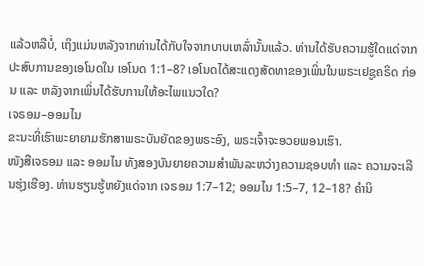ແລ້ວຫລືບໍ່, ເຖິງແມ່ນຫລັງຈາກທ່ານໄດ້ກັບໃຈຈາກບາບເຫລົ່ານັ້ນແລ້ວ. ທ່ານໄດ້ຮັບຄວາມຮູ້ໃດແດ່ຈາກປະສົບການຂອງເອໂນດໃນ ເອໂນດ 1:1–8? ເອໂນດໄດ້ສະແດງສັດທາຂອງເພິ່ນໃນພຣະເຢຊູຄຣິດ ກ່ອນ ແລະ ຫລັງຈາກເພິ່ນໄດ້ຮັບການໃຫ້ອະໄພແນວໃດ?
ເຈຣອມ–ອອມໄນ
ຂະນະທີ່ເຮົາພະຍາຍາມຮັກສາພຣະບັນຍັດຂອງພຣະອົງ, ພຣະເຈົ້າຈະອວຍພອນເຮົາ.
ໜັງສືເຈຣອມ ແລະ ອອມໄນ ທັງສອງບັນຍາຍຄວາມສຳພັນລະຫວ່າງຄວາມຊອບທຳ ແລະ ຄວາມຈະເລີນຮຸ່ງເຮືອງ. ທ່ານຮຽນຮູ້ຫຍັງແດ່ຈາກ ເຈຣອມ 1:7–12; ອອມໄນ 1:5–7, 12–18? ຄຳນິ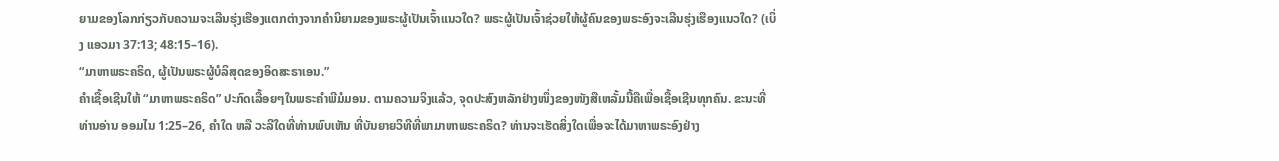ຍາມຂອງໂລກກ່ຽວກັບຄວາມຈະເລີນຮຸ່ງເຮືອງແຕກຕ່າງຈາກຄຳນິຍາມຂອງພຣະຜູ້ເປັນເຈົ້າແນວໃດ? ພຣະຜູ້ເປັນເຈົ້າຊ່ວຍໃຫ້ຜູ້ຄົນຂອງພຣະອົງຈະເລີນຮຸ່ງເຮືອງແນວໃດ? (ເບິ່ງ ແອວມາ 37:13; 48:15–16).
“ມາຫາພຣະຄຣິດ, ຜູ້ເປັນພຣະຜູ້ບໍລິສຸດຂອງອິດສະຣາເອນ.”
ຄຳເຊື້ອເຊີນໃຫ້ “ມາຫາພຣະຄຣິດ” ປະກົດເລື້ອຍໆໃນພຣະຄຳພີມໍມອນ. ຕາມຄວາມຈິງແລ້ວ, ຈຸດປະສົງຫລັກຢ່າງໜຶ່ງຂອງໜັງສືເຫລັ້ມນີ້ຄືເພື່ອເຊື້ອເຊີນທຸກຄົນ. ຂະນະທີ່ທ່ານອ່ານ ອອມໄນ 1:25–26, ຄຳໃດ ຫລື ວະລີໃດທີ່ທ່ານພົບເຫັນ ທີ່ບັນຍາຍວິທີທີ່ພາມາຫາພຣະຄຣິດ? ທ່ານຈະເຮັດສິ່ງໃດເພື່ອຈະໄດ້ມາຫາພຣະອົງຢ່າງ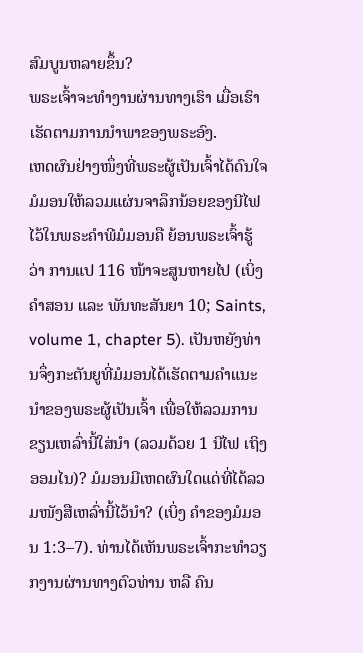ສົມບູນຫລາຍຂຶ້ນ?
ພຣະເຈົ້າຈະທຳງານຜ່ານທາງເຮົາ ເມື່ອເຮົາເຮັດຕາມການນຳພາຂອງພຣະອົງ.
ເຫດຜົນຢ່າງໜຶ່ງທີ່ພຣະຜູ້ເປັນເຈົ້າໄດ້ດົນໃຈມໍມອນໃຫ້ລວມແຜ່ນຈາລຶກນ້ອຍຂອງນີໄຟໄວ້ໃນພຣະຄຳພີມໍມອນຄື ຍ້ອນພຣະເຈົ້າຮູ້ວ່າ ການແປ 116 ໜ້າຈະສູນຫາຍໄປ (ເບິ່ງ ຄຳສອນ ແລະ ພັນທະສັນຍາ 10; Saints, volume 1, chapter 5). ເປັນຫຍັງທ່ານຈຶ່ງກະຕັນຍູທີ່ມໍມອນໄດ້ເຮັດຕາມຄຳແນະນຳຂອງພຣະຜູ້ເປັນເຈົ້າ ເພື່ອໃຫ້ລວມການຂຽນເຫລົ່ານີ້ໃສ່ນຳ (ລວມດ້ວຍ 1 ນີໄຟ ເຖິງ ອອມໄນ)? ມໍມອນມີເຫດຜົນໃດແດ່ທີ່ໄດ້ລວມໜັງສືເຫລົ່ານີ້ໄວ້ນຳ? (ເບິ່ງ ຄຳຂອງມໍມອນ 1:3–7). ທ່ານໄດ້ເຫັນພຣະເຈົ້າກະທຳວຽກງານຜ່ານທາງຕົວທ່ານ ຫລື ຄົນ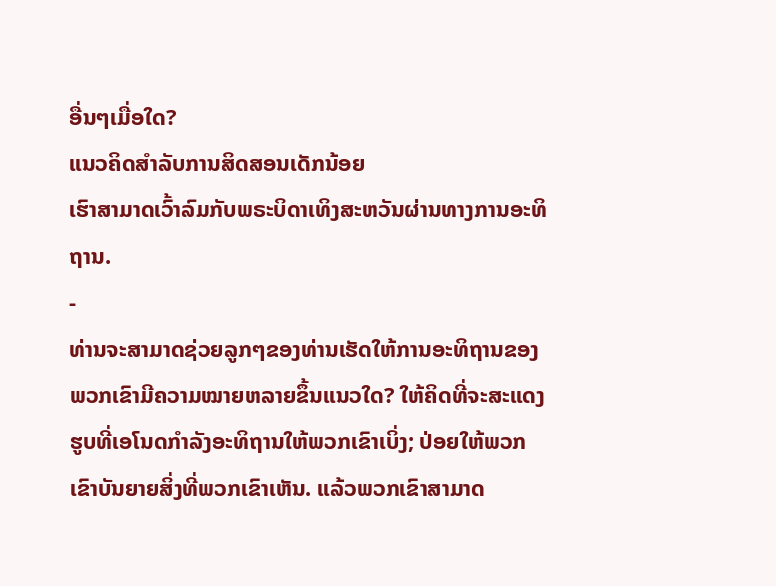ອື່ນໆເມື່ອໃດ?
ແນວຄິດສຳລັບການສິດສອນເດັກນ້ອຍ
ເຮົາສາມາດເວົ້າລົມກັບພຣະບິດາເທິງສະຫວັນຜ່ານທາງການອະທິຖານ.
-
ທ່ານຈະສາມາດຊ່ວຍລູກໆຂອງທ່ານເຮັດໃຫ້ການອະທິຖານຂອງພວກເຂົາມີຄວາມໝາຍຫລາຍຂຶ້ນແນວໃດ? ໃຫ້ຄິດທີ່ຈະສະແດງຮູບທີ່ເອໂນດກຳລັງອະທິຖານໃຫ້ພວກເຂົາເບິ່ງ; ປ່ອຍໃຫ້ພວກເຂົາບັນຍາຍສິ່ງທີ່ພວກເຂົາເຫັນ. ແລ້ວພວກເຂົາສາມາດ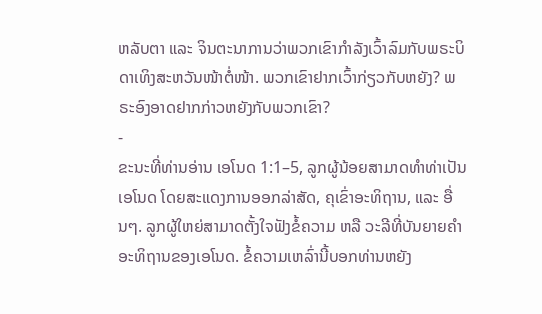ຫລັບຕາ ແລະ ຈິນຕະນາການວ່າພວກເຂົາກຳລັງເວົ້າລົມກັບພຣະບິດາເທິງສະຫວັນໜ້າຕໍ່ໜ້າ. ພວກເຂົາຢາກເວົ້າກ່ຽວກັບຫຍັງ? ພຣະອົງອາດຢາກກ່າວຫຍັງກັບພວກເຂົາ?
-
ຂະນະທີ່ທ່ານອ່ານ ເອໂນດ 1:1–5, ລູກຜູ້ນ້ອຍສາມາດທຳທ່າເປັນເອໂນດ ໂດຍສະແດງການອອກລ່າສັດ, ຄຸເຂົ່າອະທິຖານ, ແລະ ອື່ນໆ. ລູກຜູ້ໃຫຍ່ສາມາດຕັ້ງໃຈຟັງຂໍ້ຄວາມ ຫລື ວະລີທີ່ບັນຍາຍຄຳອະທິຖານຂອງເອໂນດ. ຂໍ້ຄວາມເຫລົ່ານີ້ບອກທ່ານຫຍັງ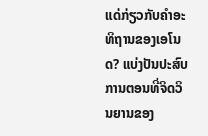ແດ່ກ່ຽວກັບຄຳອະທິຖານຂອງເອໂນດ? ແບ່ງປັນປະສົບການຕອນທີ່ຈິດວິນຍານຂອງ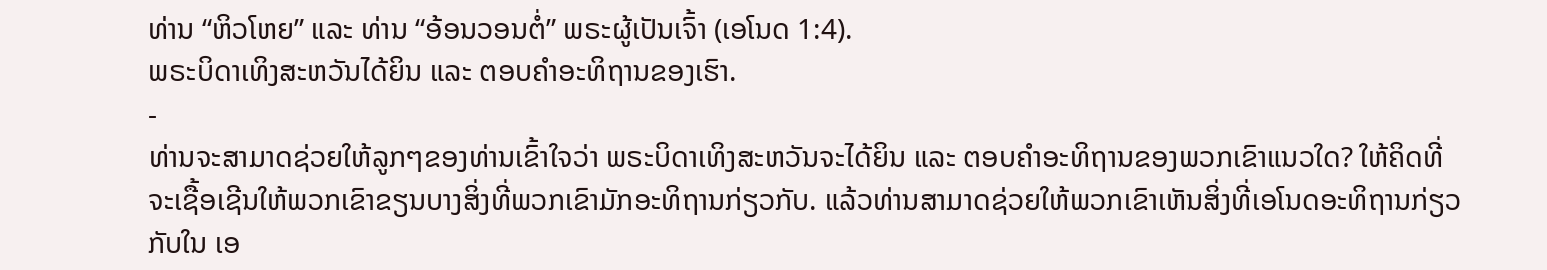ທ່ານ “ຫິວໂຫຍ” ແລະ ທ່ານ “ອ້ອນວອນຕໍ່” ພຣະຜູ້ເປັນເຈົ້າ (ເອໂນດ 1:4).
ພຣະບິດາເທິງສະຫວັນໄດ້ຍິນ ແລະ ຕອບຄຳອະທິຖານຂອງເຮົາ.
-
ທ່ານຈະສາມາດຊ່ວຍໃຫ້ລູກໆຂອງທ່ານເຂົ້າໃຈວ່າ ພຣະບິດາເທິງສະຫວັນຈະໄດ້ຍິນ ແລະ ຕອບຄຳອະທິຖານຂອງພວກເຂົາແນວໃດ? ໃຫ້ຄິດທີ່ຈະເຊື້ອເຊີນໃຫ້ພວກເຂົາຂຽນບາງສິ່ງທີ່ພວກເຂົາມັກອະທິຖານກ່ຽວກັບ. ແລ້ວທ່ານສາມາດຊ່ວຍໃຫ້ພວກເຂົາເຫັນສິ່ງທີ່ເອໂນດອະທິຖານກ່ຽວກັບໃນ ເອ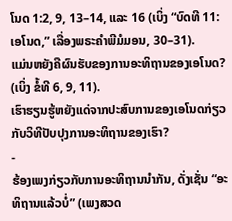ໂນດ 1:2, 9, 13–14, ແລະ 16 (ເບິ່ງ “ບົດທີ 11: ເອໂນດ,” ເລື່ອງພຣະຄຳພີມໍມອນ, 30–31).
ແມ່ນຫຍັງຄືຜົນຮັບຂອງການອະທິຖານຂອງເອໂນດ? (ເບິ່ງ ຂໍ້ທີ 6, 9, 11).
ເຮົາຮຽນຮູ້ຫຍັງແດ່ຈາກປະສົບການຂອງເອໂນດກ່ຽວກັບວິທີປັບປຸງການອະທິຖານຂອງເຮົາ?
-
ຮ້ອງເພງກ່ຽວກັບການອະທິຖານນຳກັນ, ດັ່ງເຊັ່ນ “ອະທິຖານແລ້ວບໍ່” (ເພງສວດ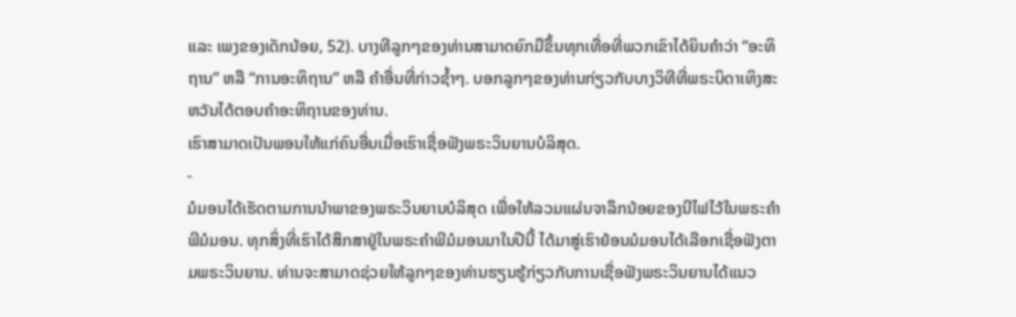ແລະ ເພງຂອງເດັກນ້ອຍ, 52). ບາງທີລູກໆຂອງທ່ານສາມາດຍົກມືຂຶ້ນທຸກເທື່ອທີ່ພວກເຂົາໄດ້ຍິນຄຳວ່າ “ອະທິຖານ” ຫລື “ການອະທິຖານ” ຫລື ຄຳອື່ນທີ່ກ່າວຊ້ຳໆ. ບອກລູກໆຂອງທ່ານກ່ຽວກັບບາງວິທີທີ່ພຣະບິດາເທິງສະຫວັນໄດ້ຕອບຄຳອະທິຖານຂອງທ່ານ.
ເຮົາສາມາດເປັນພອນໃຫ້ແກ່ຄົນອື່ນເມື່ອເຮົາເຊື່ອຟັງພຣະວິນຍານບໍລິສຸດ.
-
ມໍມອນໄດ້ເຮັດຕາມການນຳພາຂອງພຣະວິນຍານບໍລິສຸດ ເພື່ອໃຫ້ລວມແຜ່ນຈາລຶກນ້ອຍຂອງນີໄຟໄວ້ໃນພຣະຄຳພີມໍມອນ. ທຸກສິ່ງທີ່ເຮົາໄດ້ສຶກສາຢູ່ໃນພຣະຄຳພີມໍມອນມາໃນປີນີ້ ໄດ້ມາສູ່ເຮົາຍ້ອນມໍມອນໄດ້ເລືອກເຊື່ອຟັງຕາມພຣະວິນຍານ. ທ່ານຈະສາມາດຊ່ວຍໃຫ້ລູກໆຂອງທ່ານຮຽນຮູ້ກ່ຽວກັບການເຊື່ອຟັງພຣະວິນຍານໄດ້ແນວ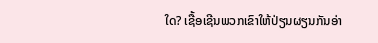ໃດ? ເຊື້ອເຊີນພວກເຂົາໃຫ້ປ່ຽນຜຽນກັນອ່າ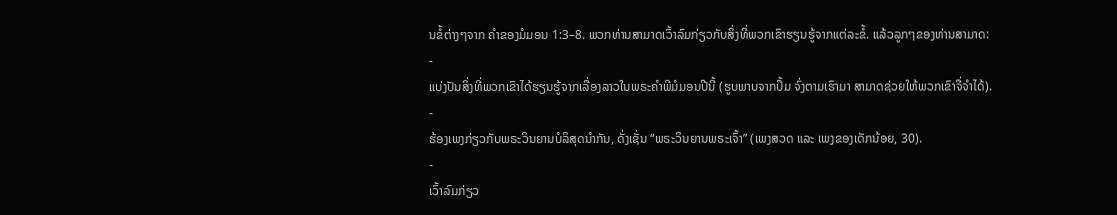ນຂໍ້ຕ່າງໆຈາກ ຄຳຂອງມໍມອນ 1:3–8. ພວກທ່ານສາມາດເວົ້າລົມກ່ຽວກັບສິ່ງທີ່ພວກເຂົາຮຽນຮູ້ຈາກແຕ່ລະຂໍ້. ແລ້ວລູກໆຂອງທ່ານສາມາດ:
-
ແບ່ງປັນສິ່ງທີ່ພວກເຂົາໄດ້ຮຽນຮູ້ຈາກເລື່ອງລາວໃນພຣະຄຳພີມໍມອນປີນີ້ (ຮູບພາບຈາກປຶ້ມ ຈົ່ງຕາມເຮົາມາ ສາມາດຊ່ວຍໃຫ້ພວກເຂົາຈື່ຈຳໄດ້).
-
ຮ້ອງເພງກ່ຽວກັບພຣະວິນຍານບໍລິສຸດນຳກັນ, ດັ່ງເຊັ່ນ “ພຣະວິນຍານພຣະເຈົ້າ” (ເພງສວດ ແລະ ເພງຂອງເດັກນ້ອຍ, 30).
-
ເວົ້າລົມກ່ຽວ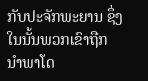ກັບປະຈັກພະຍານ ຊຶ່ງໃນນັ້ນພວກເຂົາຖືກນຳພາໂດ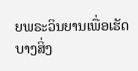ຍພຣະວິນຍານເພື່ອເຮັດບາງສິ່ງ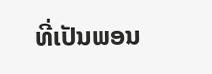ທີ່ເປັນພອນ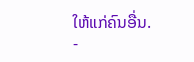ໃຫ້ແກ່ຄົນອື່ນ.
-